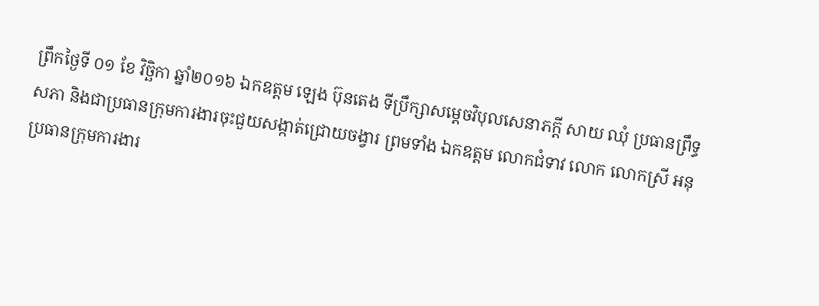ព្រឹកថ្ងៃទី ០១ ខែ វិច្ឆិកា ឆ្នាំ២០១៦ ឯកឧត្តម ឡេង ប៊ុនតេង ទីប្រឹក្សាសម្តេចវិបុលសេនាភក្តី សាយ ឈុំ ប្រធានព្រឹទ្ធសភា និងជាប្រធានក្រុមការងារចុះជួយសង្កាត់ជ្រោយចង្វារ ព្រមទាំង ឯកឧត្តម លោកជំទាវ លោក លោកស្រី អនុប្រធានក្រុមការងារ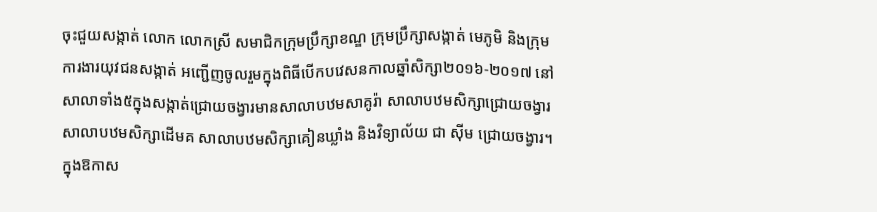ចុះជួយសង្កាត់ លោក លោកស្រី សមាជិកក្រុមប្រឹក្សាខណ្ឌ ក្រុមប្រឹក្សាសង្កាត់ មេភូមិ និងក្រុមការងារយុវជនសង្កាត់ អញ្ជើញចូលរួមក្នុងពិធីបើកបវេសនកាលឆ្នាំសិក្សា២០១៦-២០១៧ នៅសាលាទាំង៥ក្នុងសង្កាត់ជ្រោយចង្វារមានសាលាបឋមសាគូរ៉ា សាលាបឋមសិក្សាជ្រោយចង្វារ សាលាបឋមសិក្សាដើមគ សាលាបឋមសិក្សាគៀនឃ្លាំង និងវិទ្យាល័យ ជា ស៊ីម ជ្រោយចង្វារ។
ក្នុងឱកាស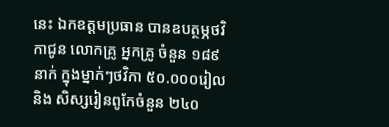នេះ ឯកឧត្តមប្រធាន បានឧបត្ថម្ភថវិកាជូន លោកគ្រូ អ្នកគ្រូ ចំនួន ១៨៩នាក់ ក្នុងម្នាក់ៗថវិកា ៥០.០០០រៀល និង សិស្សរៀនពូកែចំនួន ២៤០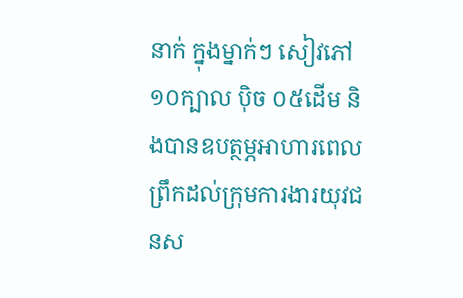នាក់ ក្នុងម្នាក់ៗ សៀវភៅ ១០ក្បាល ប៉ិច ០៥ដើម និងបានឧបត្ថម្ភអាហារពេលព្រឹកដល់ក្រុមការងារយុវជនស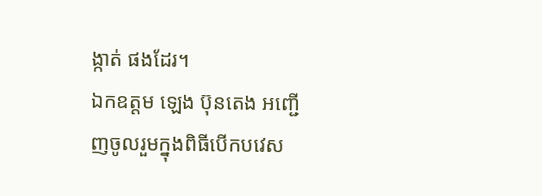ង្កាត់ ផងដែរ។
ឯកឧត្តម ឡេង ប៊ុនតេង អញ្ជើញចូលរួមក្នុងពិធីបើកបវេស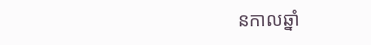នកាលឆ្នាំ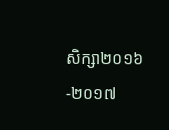សិក្សា២០១៦-២០១៧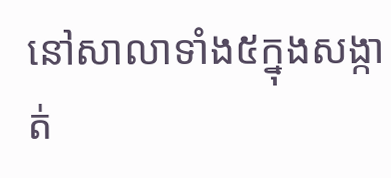នៅសាលាទាំង៥ក្នុងសង្កាត់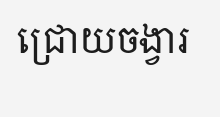ជ្រោយចង្វារ